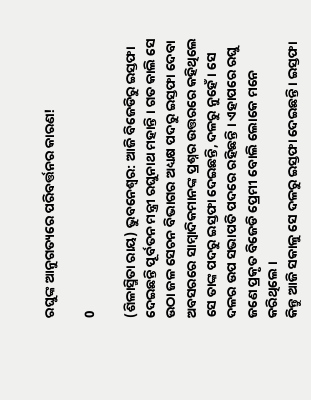ରଘୁଙ୍କ ଆନୁଗତ୍ୟରେ ପରିବର୍ତ୍ତନର କାରଣ!

0

(ଶିଳାସ୍ମିତା ରାୟ) ଭୁବନେଶ୍ୱର: ଆଜି ବିଜେଡିରୁ ଇସ୍ତଫା ଦେଇଛନ୍ତି ପୂର୍ବତନ ମନ୍ତ୍ରୀ ରଘୁନାଥ ମହାନ୍ତି । ଗତ କାଲି ସେ ଉଠା ଜଳ ସେଚନ ବିଭାଗର ଅଧ୍ୟକ୍ଷ ପଦରୁ ଇସ୍ତଫା ଦେବା ଅବସରରେ ସାମ୍ବାଦିକମାନଙ୍କ ପ୍ରଶ୍ନର ଉତ୍ତରରେ କହିଥିଲେ ସେ ତାଙ୍କ ପଦରୁ ଇସ୍ତଫା ଦେଇଛନ୍ତି, ଦଳରୁ ନୁହେଁ । ସେ ଦଳର ଉପ ସଭାପତି ପଦରେ ରହିଛନ୍ତି । ଏହାପରେ ରଘୁ ଜଣେ ପ୍ରକୃତ ବିଜେଡି ପ୍ରେମୀ ବୋଲି ଲୋକେ ମନେ କରିଥିଲେ ।
କିନ୍ତୁ ଆଜି ସକାଳୁ ସେ ଦଳରୁ ଇସ୍ତଫା ଦେଇଛନ୍ତି । ଇସ୍ତଫା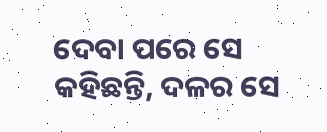ଦେବା ପରେ ସେ କହିଛନ୍ତି, ଦଳର ସେ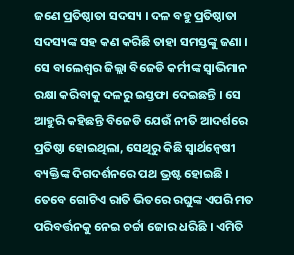ଜଣେ ପ୍ରତିଷ୍ଠାତା ସଦସ୍ୟ । ଦଳ ବହୁ ପ୍ରତିଷ୍ଠାତା ସଦସ୍ୟଙ୍କ ସହ କଣ କରିଛି ତାହା ସମସ୍ତଙ୍କୁ ଜଣା । ସେ ବାଲେଶ୍ୱର ଜିଲ୍ଲା ବିଜେଡି କର୍ମୀଙ୍କ ସ୍ୱାଭିମାନ ରକ୍ଷା କରିବାକୁ ଦଳରୁ ଇସ୍ତଫା ଦେଇଛନ୍ତି । ସେ ଆହୁରି କହିଛନ୍ତି ବିଜେଡି ଯେଉଁ ନୀତି ଆଦର୍ଶରେ ପ୍ରତିଷ୍ଠା ହୋଇଥିଲା, ସେଥିରୁ କିଛି ସ୍ୱାର୍ଥନ୍ୱେଷୀ ବ୍ୟକ୍ତିଙ୍କ ଦିଗଦର୍ଶନରେ ପଥ ଭ୍ରଷ୍ଟ ହୋଇଛି । ତେବେ ଗୋଟିଏ ରାତି ଭିତରେ ରଘୁଙ୍କ ଏପରି ମତ ପରିବର୍ତ୍ତନକୁ ନେଇ ଚର୍ଚ୍ଚା ଜୋର ଧରିଛି । ଏମିତି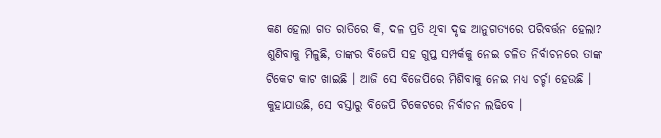କଣ ହେଲା ଗତ ରାତିରେ କି, ଦଳ ପ୍ରତି ଥିବା ଦୃଢ ଆନୁଗତ୍ୟରେ ପରିବର୍ତ୍ତନ ହେଲା?
ଶୁଣିବାକୁ ମିଳୁଛି, ତାଙ୍କର ବିଜେପି ସହ ଗୁପ୍ତ ସମ୍ପର୍କକୁ ନେଇ ଚଳିତ ନିର୍ବାଚନରେ ତାଙ୍କ ଟିକେଟ କାଟ ଖାଇଛି । ଆଜି ସେ ବିଜେପିରେ ମିଶିବାକୁ ନେଇ ମଧ୍ୟ ଚର୍ଚ୍ଚା ହେଉଛି । କୁହାଯାଉଛି, ସେ ବସ୍ତାରୁ ବିଜେପି ଟିକେଟରେ ନିର୍ବାଚନ ଲଢିବେ ।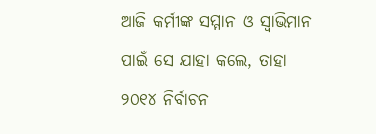ଆଜି କର୍ମୀଙ୍କ ସମ୍ମାନ ଓ ସ୍ୱାଭିମାନ ପାଇଁ ସେ ଯାହା କଲେ, ତାହା ୨୦୧୪ ନିର୍ବାଚନ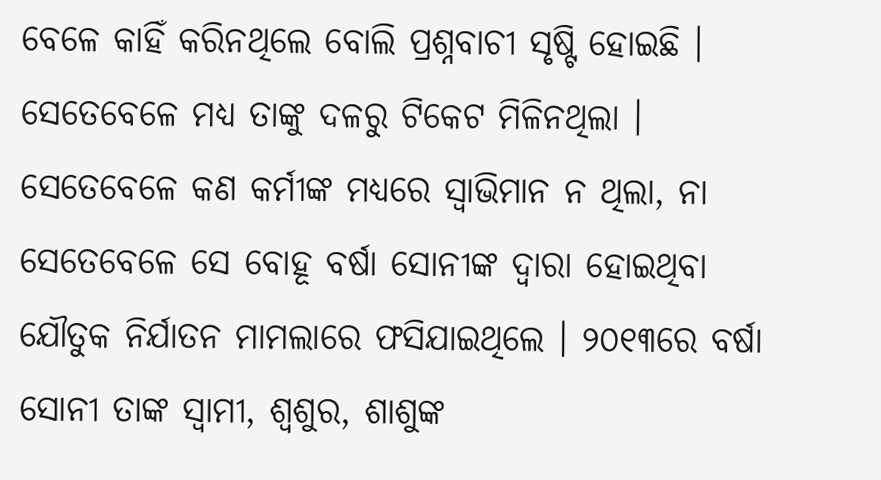ବେଳେ କାହିଁ କରିନଥିଲେ ବୋଲି ପ୍ରଶ୍ନବାଚୀ ସୃଷ୍ଟି ହୋଇଛି । ସେତେବେଳେ ମଧ୍ୟ ତାଙ୍କୁ ଦଳରୁ ଟିକେଟ ମିଳିନଥିଲା । ସେତେବେଳେ କଣ କର୍ମୀଙ୍କ ମଧ୍ୟରେ ସ୍ୱାଭିମାନ ନ ଥିଲା, ନା ସେତେବେଳେ ସେ ବୋହୂ ବର୍ଷା ସୋନୀଙ୍କ ଦ୍ୱାରା ହୋଇଥିବା ଯୌତୁକ ନିର୍ଯାତନ ମାମଲାରେ ଫସିଯାଇଥିଲେ । ୨୦୧୩ରେ ବର୍ଷା ସୋନୀ ତାଙ୍କ ସ୍ୱାମୀ, ଶ୍ୱଶୁର, ଶାଶୁଙ୍କ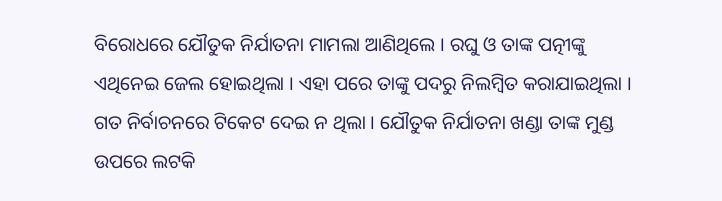ବିରୋଧରେ ଯୌତୁକ ନିର୍ଯାତନା ମାମଲା ଆଣିଥିଲେ । ରଘୁ ଓ ତାଙ୍କ ପତ୍ନୀଙ୍କୁ ଏଥିନେଇ ଜେଲ ହୋଇଥିଲା । ଏହା ପରେ ତାଙ୍କୁ ପଦରୁ ନିଲମ୍ବିତ କରାଯାଇଥିଲା । ଗତ ନିର୍ବାଚନରେ ଟିକେଟ ଦେଇ ନ ଥିଲା । ଯୌତୁକ ନିର୍ଯାତନା ଖଣ୍ଡା ତାଙ୍କ ମୁଣ୍ଡ ଉପରେ ଲଟକି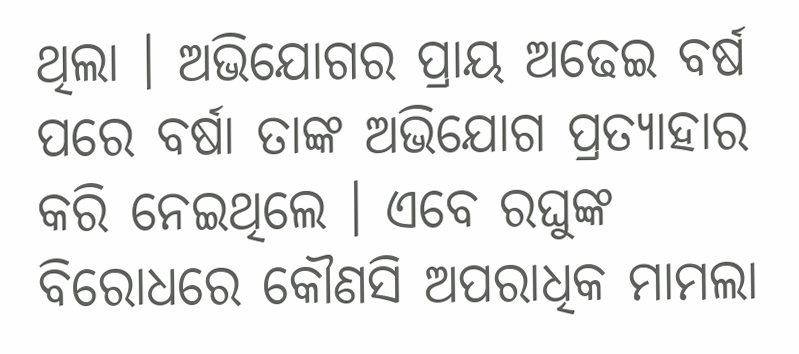ଥିଲା । ଅଭିଯୋଗର ପ୍ରାୟ ଅଢେଇ ବର୍ଷ ପରେ ବର୍ଷା ତାଙ୍କ ଅଭିଯୋଗ ପ୍ରତ୍ୟାହାର କରି ନେଇଥିଲେ । ଏବେ ରଘୁଙ୍କ ବିରୋଧରେ କୌଣସି ଅପରାଧିକ ମାମଲା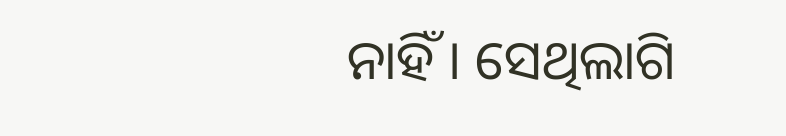ନାହିଁ । ସେଥିଲାଗି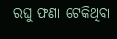ରଘୁ ଫଣା ଟେକିଥିବା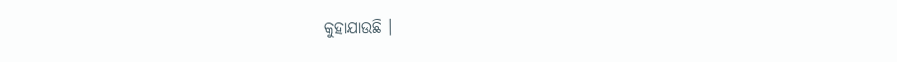କୁହାଯାଉଛି ।